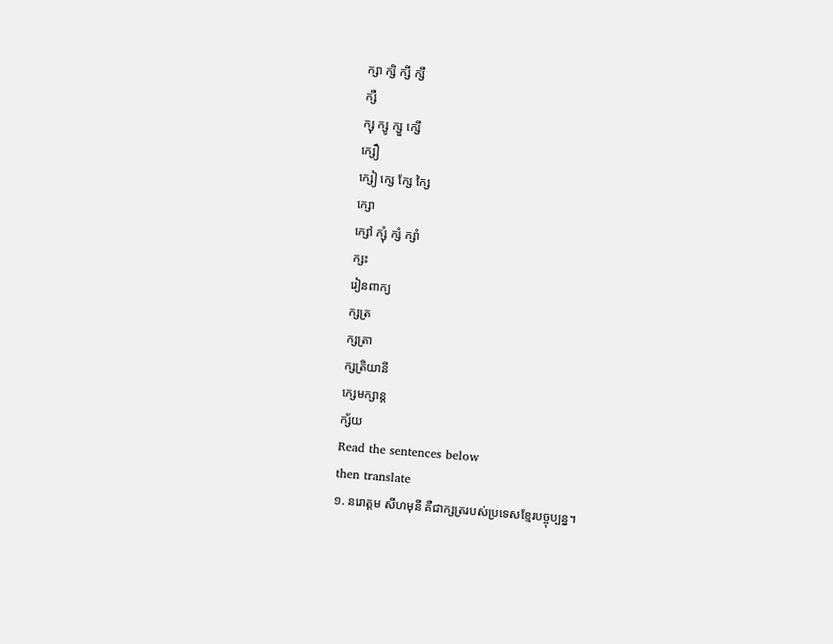ក្សា ក្សិ ក្សី ក្សឹ
ក្សឺ
ក្សុ ក្សូ ក្សួ ក្សើ
ក្សឿ
ក្សៀ ក្សេ ក្សែ ក្សៃ
ក្សោ
ក្សៅ ក្សុំ ក្សំ ក្សាំ
ក្សះ
រៀនពាក្យ
ក្សត្រ
ក្សត្រា
ក្សត្រិយានី
ក្សេមក្សាន្ដ
ក្ស័យ
Read the sentences below
then translate
១. នរោត្តម សីហមុនី គឺជាក្សត្ររបស់ប្រទេសខ្មែរបច្ចុប្បន្ន។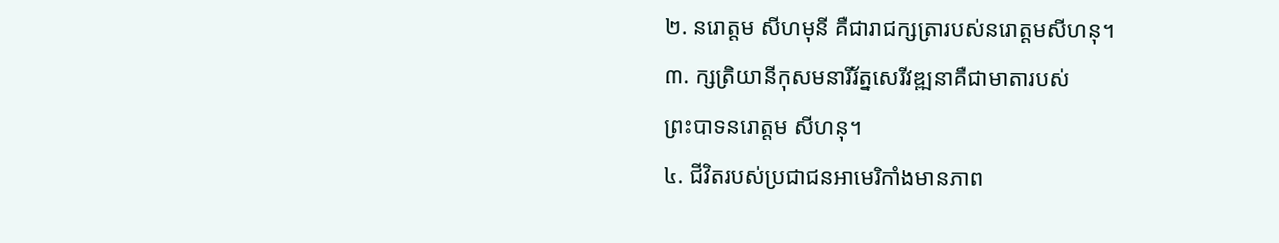២. នរោត្តម សីហមុនី គឺជារាជក្សត្រារបស់នរោត្តមសីហនុ។
៣. ក្សត្រិយានីកុសមនារីរ័ត្នសេរីវឌ្ឍនាគឺជាមាតារបស់
ព្រះបាទនរោត្តម សីហនុ។
៤. ជីវិតរបស់ប្រជាជនអាមេរិកាំងមានភាព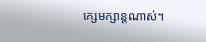ក្សេមក្សាន្ដណាស់។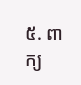៥. ពាក្យ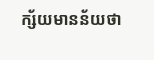ក្ស័យមានន័យថា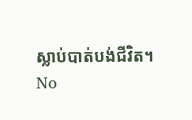ស្លាប់បាត់បង់ជីវិត។
No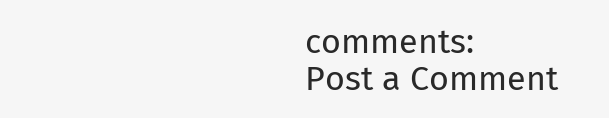comments:
Post a Comment